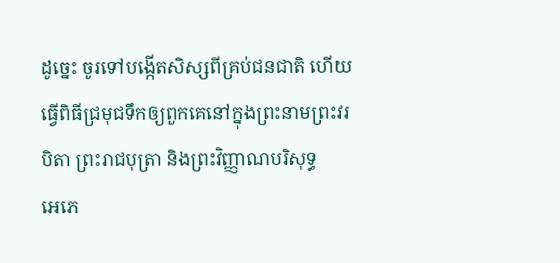ដូច្នេះ ចូរទៅបង្កើតសិស្សពីគ្រប់ជនជាតិ ហើយធ្វើពិធីជ្រមុជទឹកឲ្យពួកគេនៅក្នុងព្រះនាមព្រះវរបិតា ព្រះរាជបុត្រា និងព្រះវិញ្ញាណបរិសុទ្ធ
អេភេ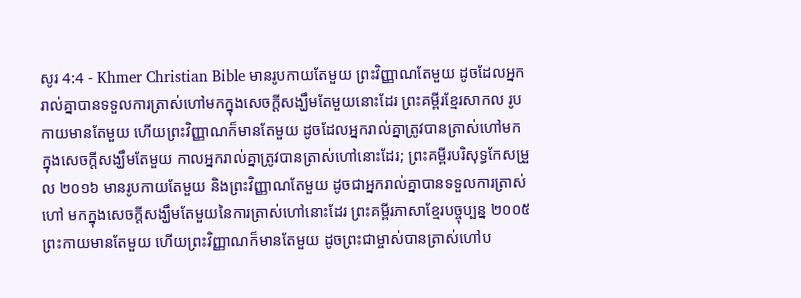សូរ 4:4 - Khmer Christian Bible មានរូបកាយតែមួយ ព្រះវិញ្ញាណតែមួយ ដូចដែលអ្នករាល់គ្នាបានទទួលការត្រាស់ហៅមកក្នុងសេចក្ដីសង្ឃឹមតែមួយនោះដែរ ព្រះគម្ពីរខ្មែរសាកល រូបកាយមានតែមួយ ហើយព្រះវិញ្ញាណក៏មានតែមួយ ដូចដែលអ្នករាល់គ្នាត្រូវបានត្រាស់ហៅមកក្នុងសេចក្ដីសង្ឃឹមតែមួយ កាលអ្នករាល់គ្នាត្រូវបានត្រាស់ហៅនោះដែរ; ព្រះគម្ពីរបរិសុទ្ធកែសម្រួល ២០១៦ មានរូបកាយតែមួយ និងព្រះវិញ្ញាណតែមួយ ដូចជាអ្នករាល់គ្នាបានទទួលការត្រាស់ហៅ មកក្នុងសេចក្តីសង្ឃឹមតែមួយនៃការត្រាស់ហៅនោះដែរ ព្រះគម្ពីរភាសាខ្មែរបច្ចុប្បន្ន ២០០៥ ព្រះកាយមានតែមួយ ហើយព្រះវិញ្ញាណក៏មានតែមួយ ដូចព្រះជាម្ចាស់បានត្រាស់ហៅប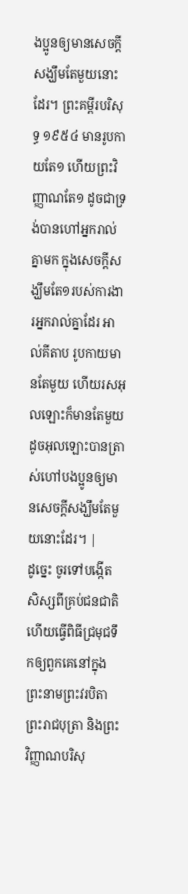ងប្អូនឲ្យមានសេចក្ដីសង្ឃឹមតែមួយនោះដែរ។ ព្រះគម្ពីរបរិសុទ្ធ ១៩៥៤ មានរូបកាយតែ១ ហើយព្រះវិញ្ញាណតែ១ ដូចជាទ្រង់បានហៅអ្នករាល់គ្នាមក ក្នុងសេចក្ដីសង្ឃឹមតែ១របស់ការងារអ្នករាល់គ្នាដែរ អាល់គីតាប រូបកាយមានតែមួយ ហើយរសអុលឡោះក៏មានតែមួយ ដូចអុលឡោះបានត្រាស់ហៅបងប្អូនឲ្យមានសេចក្ដីសង្ឃឹមតែមួយនោះដែរ។ |
ដូច្នេះ ចូរទៅបង្កើតសិស្សពីគ្រប់ជនជាតិ ហើយធ្វើពិធីជ្រមុជទឹកឲ្យពួកគេនៅក្នុងព្រះនាមព្រះវរបិតា ព្រះរាជបុត្រា និងព្រះវិញ្ញាណបរិសុ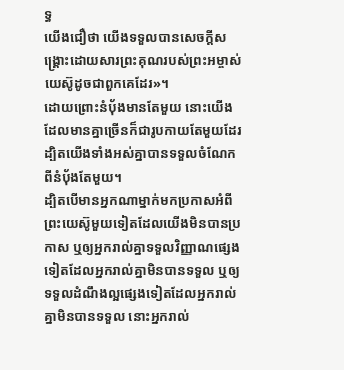ទ្ធ
យើងជឿថា យើងទទួលបានសេចក្ដីសង្គ្រោះដោយសារព្រះគុណរបស់ព្រះអម្ចាស់យេស៊ូដូចជាពួកគេដែរ»។
ដោយព្រោះនំប៉័ងមានតែមួយ នោះយើងដែលមានគ្នាច្រើនក៏ជារូបកាយតែមួយដែរ ដ្បិតយើងទាំងអស់គ្នាបានទទួលចំណែកពីនំប៉័ងតែមួយ។
ដ្បិតបើមានអ្នកណាម្នាក់មកប្រកាសអំពីព្រះយេស៊ូមួយទៀតដែលយើងមិនបានប្រកាស ឬឲ្យអ្នករាល់គ្នាទទួលវិញ្ញាណផ្សេងទៀតដែលអ្នករាល់គ្នាមិនបានទទួល ឬឲ្យទទួលដំណឹងល្អផ្សេងទៀតដែលអ្នករាល់គ្នាមិនបានទទួល នោះអ្នករាល់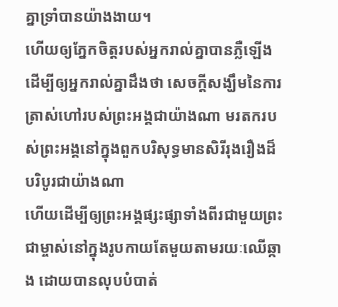គ្នាទ្រាំបានយ៉ាងងាយ។
ហើយឲ្យភ្នែកចិត្តរបស់អ្នករាល់គ្នាបានភ្លឺឡើង ដើម្បីឲ្យអ្នករាល់គ្នាដឹងថា សេចក្ដីសង្ឃឹមនៃការត្រាស់ហៅរបស់ព្រះអង្គជាយ៉ាងណា មរតករបស់ព្រះអង្គនៅក្នុងពួកបរិសុទ្ធមានសិរីរុងរឿងដ៏បរិបូរជាយ៉ាងណា
ហើយដើម្បីឲ្យព្រះអង្គផ្សះផ្សាទាំងពីរជាមួយព្រះជាម្ចាស់នៅក្នុងរូបកាយតែមួយតាមរយៈឈើឆ្កាង ដោយបានលុបបំបាត់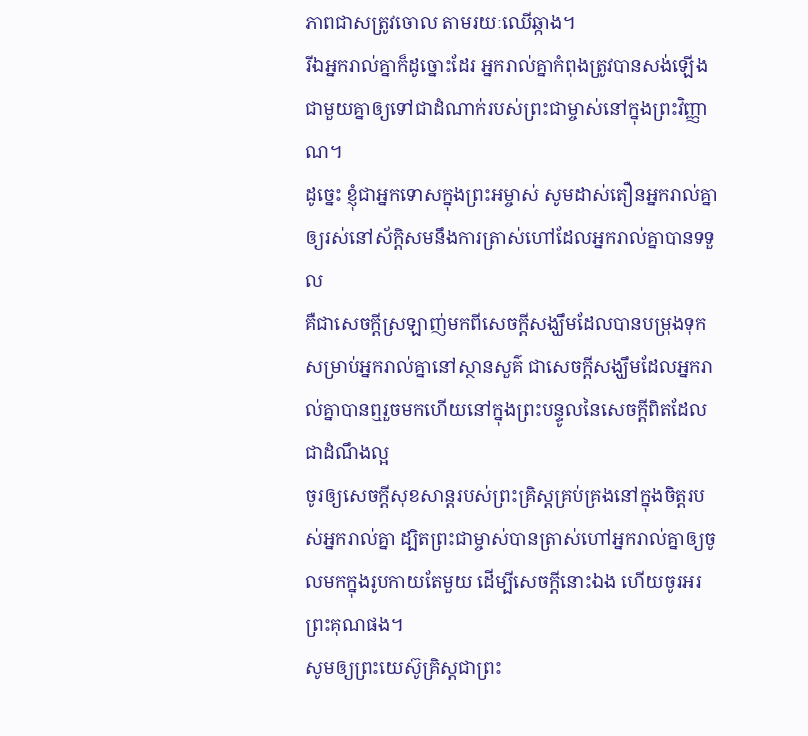ភាពជាសត្រូវចោល តាមរយៈឈើឆ្កាង។
រីឯអ្នករាល់គ្នាក៏ដូច្នោះដែរ អ្នករាល់គ្នាកំពុងត្រូវបានសង់ឡើងជាមួយគ្នាឲ្យទៅជាដំណាក់របស់ព្រះជាម្ចាស់នៅក្នុងព្រះវិញ្ញាណ។
ដូច្នេះ ខ្ញុំជាអ្នកទោសក្នុងព្រះអម្ចាស់ សូមដាស់តឿនអ្នករាល់គ្នាឲ្យរស់នៅស័ក្តិសមនឹងការត្រាស់ហៅដែលអ្នករាល់គ្នាបានទទួល
គឺជាសេចក្ដីស្រឡាញ់មកពីសេចក្ដីសង្ឃឹមដែលបានបម្រុងទុកសម្រាប់អ្នករាល់គ្នានៅស្ថានសួគ៌ ជាសេចក្ដីសង្ឃឹមដែលអ្នករាល់គ្នាបានឮរួចមកហើយនៅក្នុងព្រះបន្ទូលនៃសេចក្ដីពិតដែលជាដំណឹងល្អ
ចូរឲ្យសេចក្ដីសុខសាន្ដរបស់ព្រះគ្រិស្ដគ្រប់គ្រងនៅក្នុងចិត្ដរបស់អ្នករាល់គ្នា ដ្បិតព្រះជាម្ចាស់បានត្រាស់ហៅអ្នករាល់គ្នាឲ្យចូលមកក្នុងរូបកាយតែមួយ ដើម្បីសេចក្ដីនោះឯង ហើយចូរអរព្រះគុណផង។
សូមឲ្យព្រះយេស៊ូគ្រិស្ដជាព្រះ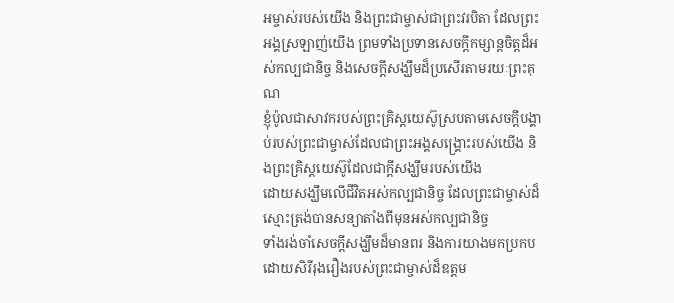អម្ចាស់របស់យើង និងព្រះជាម្ចាស់ជាព្រះវរបិតា ដែលព្រះអង្គស្រឡាញ់យើង ព្រមទាំងប្រទានសេចក្ដីកម្សាន្ដចិត្ដដ៏អស់កល្បជានិច្ច និងសេចក្ដីសង្ឃឹមដ៏ប្រសើរតាមរយៈព្រះគុណ
ខ្ញុំប៉ូលជាសាវករបស់ព្រះគ្រិស្ដយេស៊ូស្របតាមសេចក្ដីបង្គាប់របស់ព្រះជាម្ចាស់ដែលជាព្រះអង្គសង្គ្រោះរបស់យើង និងព្រះគ្រិស្ដយេស៊ូដែលជាក្ដីសង្ឃឹមរបស់យើង
ដោយសង្ឃឹមលើជីវិតអស់កល្បជានិច្ច ដែលព្រះជាម្ចាស់ដ៏ស្មោះត្រង់បានសន្យាតាំងពីមុនអស់កល្បជានិច្ច
ទាំងរង់ចាំសេចក្ដីសង្ឃឹមដ៏មានពរ និងការយាងមកប្រកបដោយសិរីរុងរឿងរបស់ព្រះជាម្ចាស់ដ៏ឧត្ដម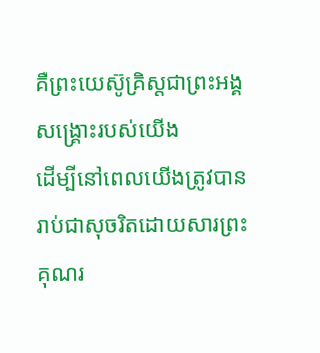គឺព្រះយេស៊ូគ្រិស្ដជាព្រះអង្គសង្គ្រោះរបស់យើង
ដើម្បីនៅពេលយើងត្រូវបានរាប់ជាសុចរិតដោយសារព្រះគុណរ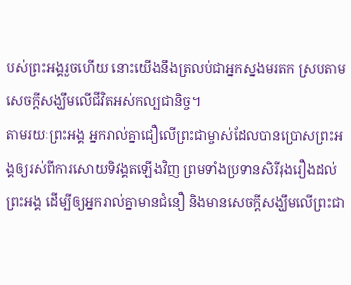បស់ព្រះអង្គរួចហើយ នោះយើងនឹងត្រលប់ជាអ្នកស្នងមរតក ស្របតាមសេចក្ដីសង្ឃឹមលើជីវិតអស់កល្បជានិច្ច។
តាមរយៈព្រះអង្គ អ្នករាល់គ្នាជឿលើព្រះជាម្ចាស់ដែលបានប្រោសព្រះអង្គឲ្យរស់ពីការសោយទិវង្គតឡើងវិញ ព្រមទាំងប្រទានសិរីរុងរឿងដល់ព្រះអង្គ ដើម្បីឲ្យអ្នករាល់គ្នាមានជំនឿ និងមានសេចក្ដីសង្ឃឹមលើព្រះជា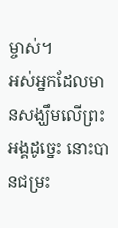ម្ចាស់។
អស់អ្នកដែលមានសង្ឃឹមលើព្រះអង្គដូច្នេះ នោះបានជម្រះ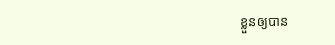ខ្លួនឲ្យបាន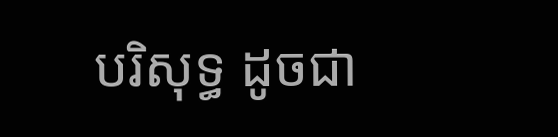បរិសុទ្ធ ដូចជា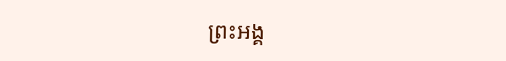ព្រះអង្គ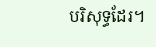បរិសុទ្ធដែរ។